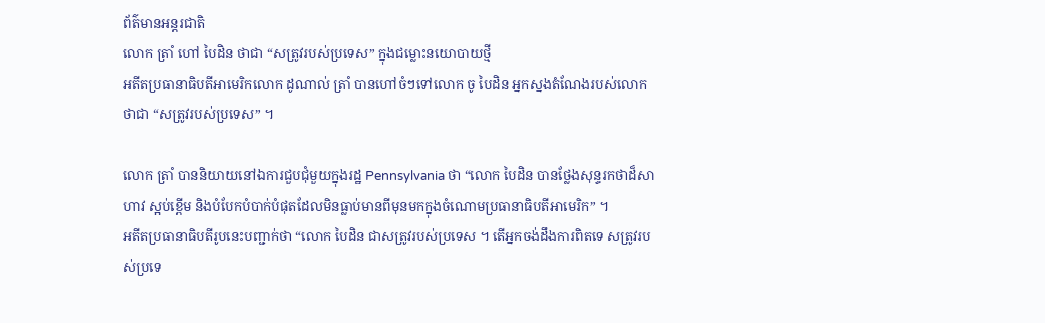ព័ត៌មានអន្ដរជាតិ
លោក ត្រាំ ហៅ បៃដិន ថាជា “សត្រូវរបស់ប្រទេស” ក្នុងជម្លោះនយោបាយថ្មី
អតីតប្រធានាធិបតីអាមេរិកលោក ដូណាល់ ត្រាំ បានហៅចំៗទៅលោក ចូ បៃដិន អ្នកស្នងតំណែងរបស់លោកថាជា “សត្រូវរបស់ប្រទេស” ។

លោក ត្រាំ បាននិយាយនៅឯការជួបជុំមួយក្នុងរដ្ឋ Pennsylvania ថា “លោក បៃដិន បានថ្លែងសុន្ទរកថាដ៏សាហាវ ស្អប់ខ្ពើម និងបំបែកបំបាក់បំផុតដែលមិនធ្លាប់មានពីមុនមកក្នុងចំណោមប្រធានាធិបតីអាមេរិក” ។
អតីតប្រធានាធិបតីរូបនេះបញ្ជាក់ថា “លោក បៃដិន ជាសត្រូវរបស់ប្រទេស ។ តើអ្នកចង់ដឹងការពិតទេ សត្រូវរបស់ប្រទេ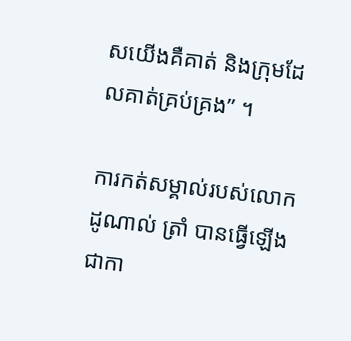សយើងគឺគាត់ និងក្រុមដែលគាត់គ្រប់គ្រង” ។

ការកត់សម្គាល់របស់លោក ដូណាល់ ត្រាំ បានធ្វើឡើងជាកា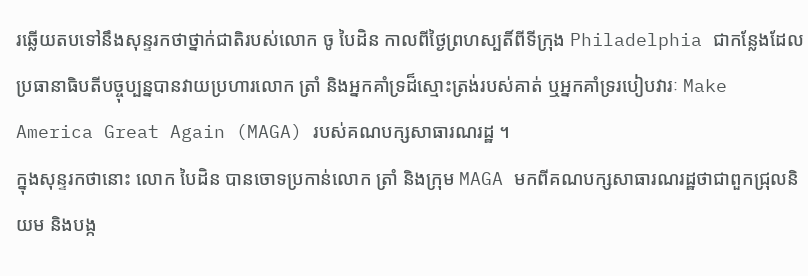រឆ្លើយតបទៅនឹងសុន្ទរកថាថ្នាក់ជាតិរបស់លោក ចូ បៃដិន កាលពីថ្ងៃព្រហស្បតិ៍ពីទីក្រុង Philadelphia ជាកន្លែងដែលប្រធានាធិបតីបច្ចុប្បន្នបានវាយប្រហារលោក ត្រាំ និងអ្នកគាំទ្រដ៏ស្មោះត្រង់របស់គាត់ ឬអ្នកគាំទ្ររបៀបវារៈ Make America Great Again (MAGA) របស់គណបក្សសាធារណរដ្ឋ ។
ក្នុងសុន្ទរកថានោះ លោក បៃដិន បានចោទប្រកាន់លោក ត្រាំ និងក្រុម MAGA មកពីគណបក្សសាធារណរដ្ឋថាជាពួកជ្រុលនិយម និងបង្ក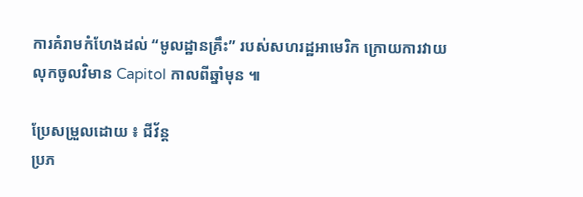ការគំរាមកំហែងដល់ “មូលដ្ឋានគ្រឹះ” របស់សហរដ្ឋអាមេរិក ក្រោយការវាយលុកចូលវិមាន Capitol កាលពីឆ្នាំមុន ៕

ប្រែសម្រួលដោយ ៖ ជីវ័ន្ត
ប្រភ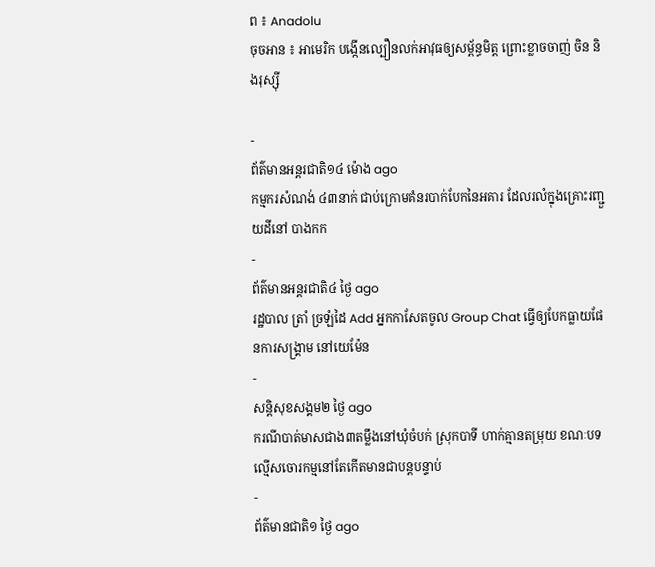ព ៖ Anadolu
ចុចអាន ៖ អាមេរិក បង្កើនល្បឿនលក់អាវុធឲ្យសម្ព័ន្ធមិត្ត ព្រោះខ្លាចចាញ់ ចិន និងរុស្ស៊ី

-
ព័ត៌មានអន្ដរជាតិ១៤ ម៉ោង ago
កម្មករសំណង់ ៤៣នាក់ ជាប់ក្រោមគំនរបាក់បែកនៃអគារ ដែលរលំក្នុងគ្រោះរញ្ជួយដីនៅ បាងកក
-
ព័ត៌មានអន្ដរជាតិ៤ ថ្ងៃ ago
រដ្ឋបាល ត្រាំ ច្រឡំដៃ Add អ្នកកាសែតចូល Group Chat ធ្វើឲ្យបែកធ្លាយផែនការសង្គ្រាម នៅយេម៉ែន
-
សន្តិសុខសង្គម២ ថ្ងៃ ago
ករណីបាត់មាសជាង៣តម្លឹងនៅឃុំចំបក់ ស្រុកបាទី ហាក់គ្មានតម្រុយ ខណៈបទល្មើសចោរកម្មនៅតែកើតមានជាបន្តបន្ទាប់
-
ព័ត៌មានជាតិ១ ថ្ងៃ ago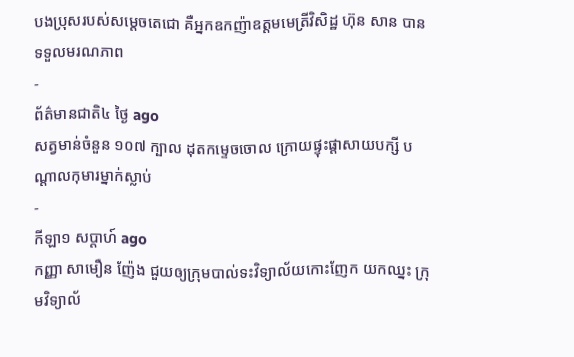បងប្រុសរបស់សម្ដេចតេជោ គឺអ្នកឧកញ៉ាឧត្តមមេត្រីវិសិដ្ឋ ហ៊ុន សាន បានទទួលមរណភាព
-
ព័ត៌មានជាតិ៤ ថ្ងៃ ago
សត្វមាន់ចំនួន ១០៧ ក្បាល ដុតកម្ទេចចោល ក្រោយផ្ទុះផ្ដាសាយបក្សី បណ្តាលកុមារម្នាក់ស្លាប់
-
កីឡា១ សប្តាហ៍ ago
កញ្ញា សាមឿន ញ៉ែង ជួយឲ្យក្រុមបាល់ទះវិទ្យាល័យកោះញែក យកឈ្នះ ក្រុមវិទ្យាល័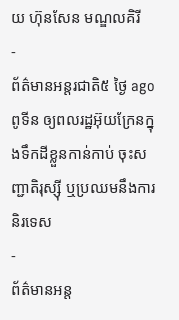យ ហ៊ុនសែន មណ្ឌលគិរី
-
ព័ត៌មានអន្ដរជាតិ៥ ថ្ងៃ ago
ពូទីន ឲ្យពលរដ្ឋអ៊ុយក្រែនក្នុងទឹកដីខ្លួនកាន់កាប់ ចុះសញ្ជាតិរុស្ស៊ី ឬប្រឈមនឹងការនិរទេស
-
ព័ត៌មានអន្ដ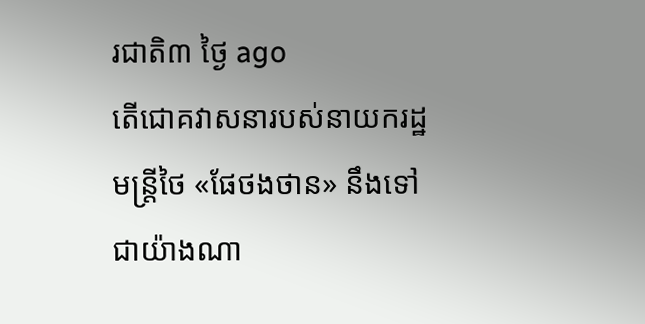រជាតិ៣ ថ្ងៃ ago
តើជោគវាសនារបស់នាយករដ្ឋមន្ត្រីថៃ «ផែថងថាន» នឹងទៅជាយ៉ាងណា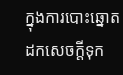ក្នុងការបោះឆ្នោតដកសេចក្តីទុក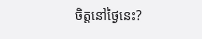ចិត្តនៅថ្ងៃនេះ?